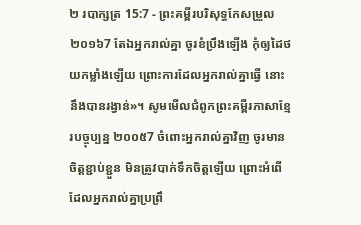២ របាក្សត្រ 15:7 - ព្រះគម្ពីរបរិសុទ្ធកែសម្រួល ២០១៦7 តែឯអ្នករាល់គ្នា ចូរខំប្រឹងឡើង កុំឲ្យដៃថយកម្លាំងឡើយ ព្រោះការដែលអ្នករាល់គ្នាធ្វើ នោះនឹងបានរង្វាន់»។ សូមមើលជំពូកព្រះគម្ពីរភាសាខ្មែរបច្ចុប្បន្ន ២០០៥7 ចំពោះអ្នករាល់គ្នាវិញ ចូរមានចិត្តខ្ជាប់ខ្ជួន មិនត្រូវបាក់ទឹកចិត្តឡើយ ព្រោះអំពើដែលអ្នករាល់គ្នាប្រព្រឹ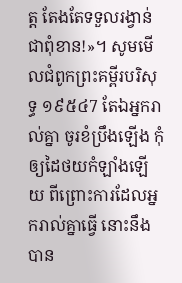ត្ត តែងតែទទួលរង្វាន់ជាពុំខាន!»។ សូមមើលជំពូកព្រះគម្ពីរបរិសុទ្ធ ១៩៥៤7 តែឯអ្នករាល់គ្នា ចូរខំប្រឹងឡើង កុំឲ្យដៃថយកំឡាំងឡើយ ពីព្រោះការដែលអ្នករាល់គ្នាធ្វើ នោះនឹងបាន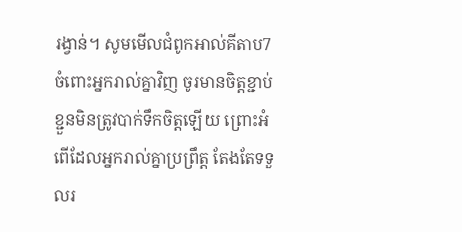រង្វាន់។ សូមមើលជំពូកអាល់គីតាប7 ចំពោះអ្នករាល់គ្នាវិញ ចូរមានចិត្តខ្ជាប់ខ្ជួនមិនត្រូវបាក់ទឹកចិត្តឡើយ ព្រោះអំពើដែលអ្នករាល់គ្នាប្រព្រឹត្ត តែងតែទទួលរ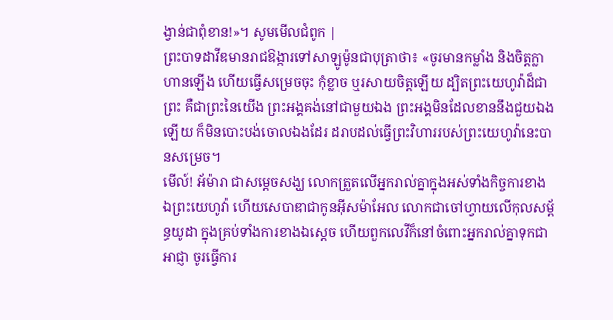ង្វាន់ជាពុំខាន!»។ សូមមើលជំពូក |
ព្រះបាទដាវីឌមានរាជឱង្ការទៅសាឡូម៉ូនជាបុត្រាថា៖ «ចូរមានកម្លាំង និងចិត្តក្លាហានឡើង ហើយធ្វើសម្រេចចុះ កុំខ្លាច ឬរសាយចិត្តឡើយ ដ្បិតព្រះយេហូវ៉ាដ៏ជាព្រះ គឺជាព្រះនៃយើង ព្រះអង្គគង់នៅជាមួយឯង ព្រះអង្គមិនដែលខាននឹងជួយឯងឡើយ ក៏មិនបោះបង់ចោលឯងដែរ ដរាបដល់ធ្វើព្រះវិហាររបស់ព្រះយេហូវ៉ានេះបានសម្រេច។
មើល៍! អ័ម៉ារា ជាសម្ដេចសង្ឃ លោកត្រួតលើអ្នករាល់គ្នាក្នុងអស់ទាំងកិច្ចការខាងឯព្រះយេហូវ៉ា ហើយសេបាឌាជាកូនអ៊ីសម៉ាអែល លោកជាចៅហ្វាយលើកុលសម្ព័ន្ធយូដា ក្នុងគ្រប់ទាំងការខាងឯស្តេច ហើយពួកលេវីក៏នៅចំពោះអ្នករាល់គ្នាទុកជាអាជ្ញា ចូរធ្វើការ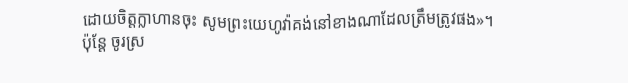ដោយចិត្តក្លាហានចុះ សូមព្រះយេហូវ៉ាគង់នៅខាងណាដែលត្រឹមត្រូវផង»។
ប៉ុន្ដែ ចូរស្រ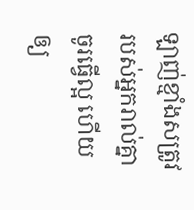ឡាញ់ខ្មាំងសត្រូវរបស់អ្នករាល់គ្នា ចូរធ្វើល្អ ហើយឲ្យ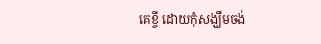គេខ្ចី ដោយកុំសង្ឃឹមចង់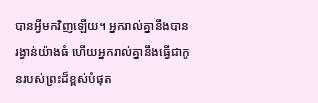បានអ្វីមកវិញឡើយ។ អ្នករាល់គ្នានឹងបានរង្វាន់យ៉ាងធំ ហើយអ្នករាល់គ្នានឹងធ្វើជាកូនរបស់ព្រះដ៏ខ្ពស់បំផុត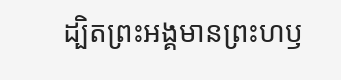ដ្បិតព្រះអង្គមានព្រះហឫ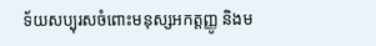ទ័យសប្បុរសចំពោះមនុស្សអកត្តញ្ញូ និងម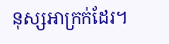នុស្សអាក្រក់ដែរ។